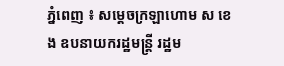ភ្នំពេញ ៖ សម្ដេចក្រឡាហោម ស ខេង ឧបនាយករដ្ឋមន្ដ្រី រដ្ឋម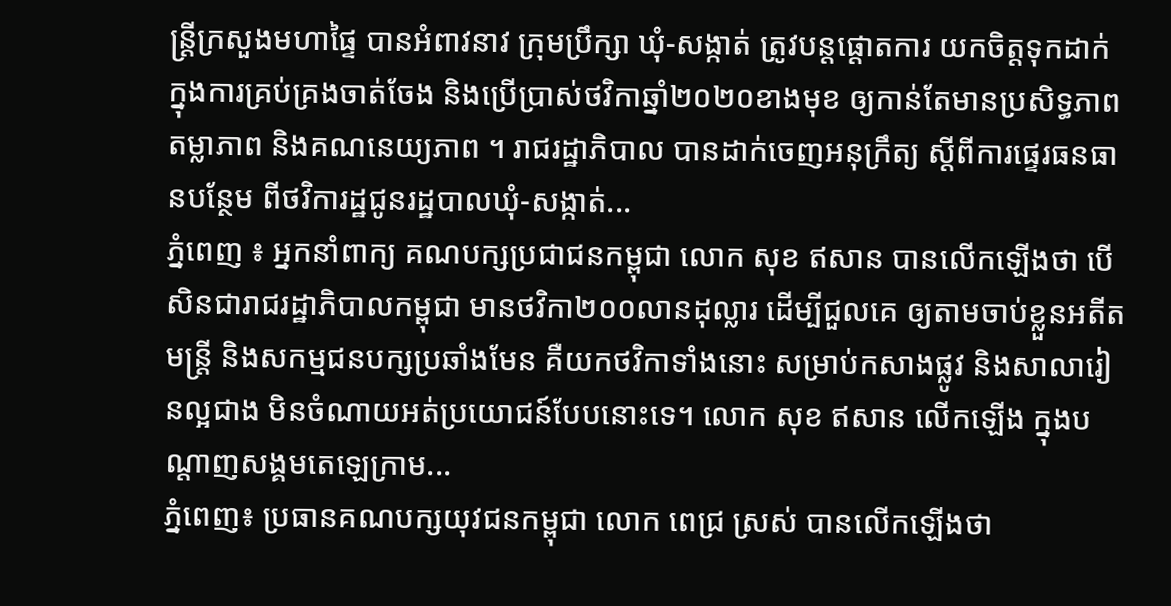ន្ដ្រីក្រសួងមហាផ្ទៃ បានអំពាវនាវ ក្រុមប្រឹក្សា ឃុំ-សង្កាត់ ត្រូវបន្តផ្តោតការ យកចិត្តទុកដាក់ ក្នុងការគ្រប់គ្រងចាត់ចែង និងប្រើប្រាស់ថវិកាឆ្នាំ២០២០ខាងមុខ ឲ្យកាន់តែមានប្រសិទ្ធភាព តម្លាភាព និងគណនេយ្យភាព ។ រាជរដ្ឋាភិបាល បានដាក់ចេញអនុក្រឹត្យ ស្តីពីការផ្ទេរធនធានបន្ថែម ពីថវិការដ្ឋជូនរដ្ឋបាលឃុំ-សង្កាត់...
ភ្នំពេញ ៖ អ្នកនាំពាក្យ គណបក្សប្រជាជនកម្ពុជា លោក សុខ ឥសាន បានលើកឡើងថា បើសិនជារាជរដ្ឋាភិបាលកម្ពុជា មានថវិកា២០០លានដុល្លារ ដើម្បីជួលគេ ឲ្យតាមចាប់ខ្លួនអតីតមន្រ្តី និងសកម្មជនបក្សប្រឆាំងមែន គឺយកថវិកាទាំងនោះ សម្រាប់កសាងផ្លូវ និងសាលារៀនល្អជាង មិនចំណាយអត់ប្រយោជន៍បែបនោះទេ។ លោក សុខ ឥសាន លើកឡើង ក្នុងបណ្តាញសង្គមតេឡេក្រាម...
ភ្នំពេញ៖ ប្រធានគណបក្សយុវជនកម្ពុជា លោក ពេជ្រ ស្រស់ បានលើកឡើងថា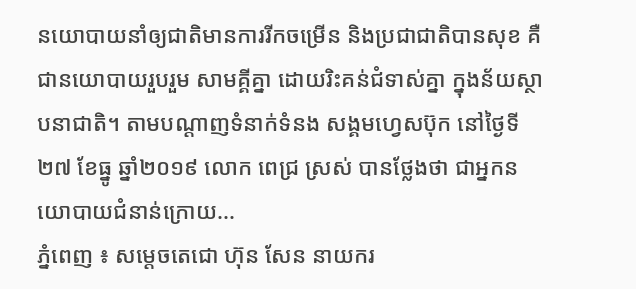នយោបាយនាំឲ្យជាតិមានការរីកចម្រើន និងប្រជាជាតិបានសុខ គឺជានយោបាយរួបរួម សាមគ្គីគ្នា ដោយរិះគន់ជំទាស់គ្នា ក្នុងន័យស្ថាបនាជាតិ។ តាមបណ្ដាញទំនាក់ទំនង សង្គមហ្វេសប៊ុក នៅថ្ងៃទី២៧ ខែធ្នូ ឆ្នាំ២០១៩ លោក ពេជ្រ ស្រស់ បានថ្លែងថា ជាអ្នកនយោបាយជំនាន់ក្រោយ...
ភ្នំពេញ ៖ សម្ដេចតេជោ ហ៊ុន សែន នាយករ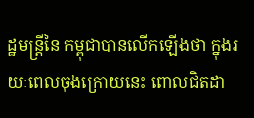ដ្ឋមន្ដ្រីនៃ កម្ពុជាបានលើកឡើងថា ក្នុងរយៈពេលចុងក្រោយនេះ ពោលជិតដា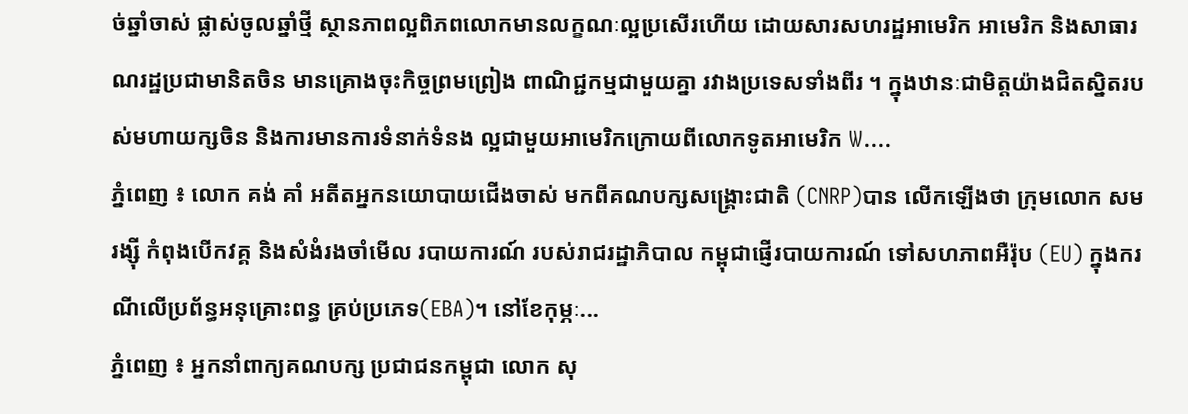ច់ឆ្នាំចាស់ ផ្លាស់ចូលឆ្នាំថ្មី ស្ថានភាពល្អពិភពលោកមានលក្ខណៈល្អប្រសើរហើយ ដោយសារសហរដ្ឋអាមេរិក អាមេរិក និងសាធារណរដ្ឋប្រជាមានិតចិន មានគ្រោងចុះកិច្ចព្រមព្រៀង ពាណិជ្ជកម្មជាមួយគ្នា រវាងប្រទេសទាំងពីរ ។ ក្នុងឋានៈជាមិត្តយ៉ាងជិតស្និតរបស់មហាយក្សចិន និងការមានការទំនាក់ទំនង ល្អជាមួយអាមេរិកក្រោយពីលោកទូតអាមេរិក W....
ភ្នំពេញ ៖ លោក គង់ គាំ អតីតអ្នកនយោបាយជើងចាស់ មកពីគណបក្សសង្រ្គោះជាតិ (CNRP)បាន លើកឡើងថា ក្រុមលោក សម រង្ស៊ី កំពុងបើកវគ្គ និងសំងំរងចាំមើល របាយការណ៍ របស់រាជរដ្ឋាភិបាល កម្ពុជាផ្ញើរបាយការណ៍ ទៅសហភាពអឺរ៉ុប (EU) ក្នុងករណីលើប្រព័ន្ធអនុគ្រោះពន្ធ គ្រប់ប្រភេទ(EBA)។ នៅខែកុម្ភៈ...
ភ្នំពេញ ៖ អ្នកនាំពាក្យគណបក្ស ប្រជាជនកម្ពុជា លោក សុ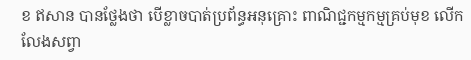ខ ឥសាន បានថ្លែងថា បើខ្លាចបាត់ប្រព័ន្ធអនុគ្រោះ ពាណិជ្ជកម្មកម្មគ្រប់មុខ លើកលែងសព្វា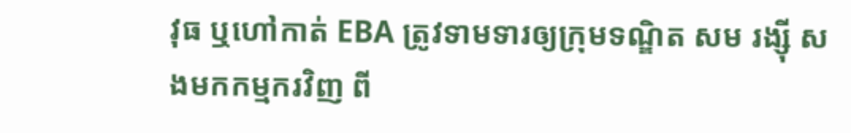វុធ ឬហៅកាត់ EBA ត្រូវទាមទារឲ្យក្រុមទណ្ឌិត សម រង្ស៊ី សងមកកម្មករវិញ ពី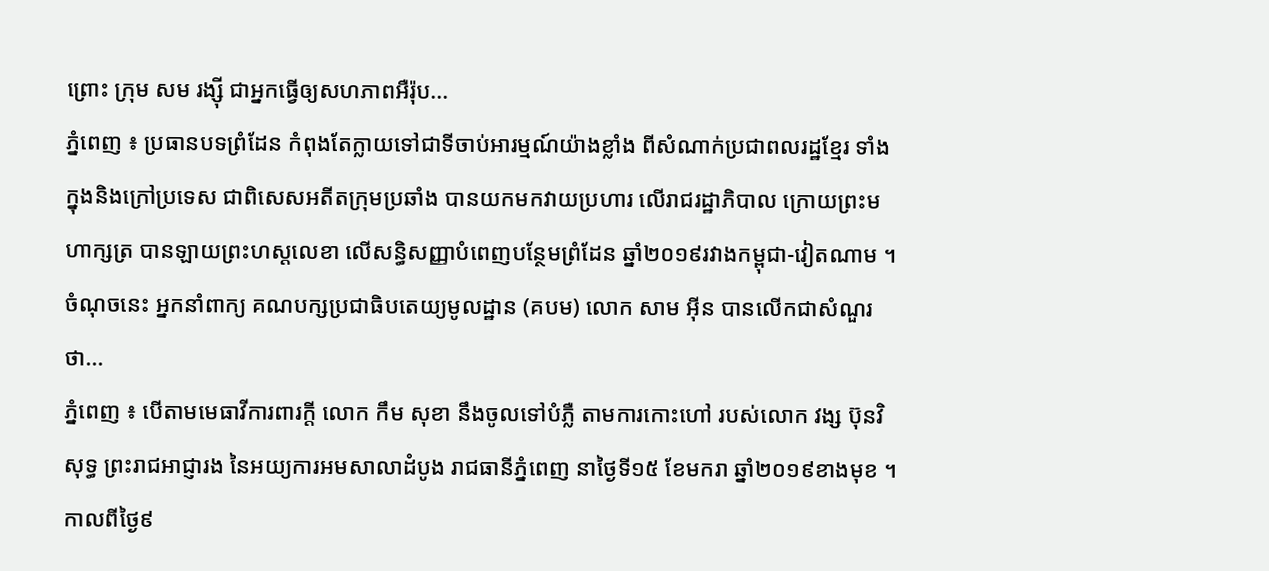ព្រោះ ក្រុម សម រង្ស៊ី ជាអ្នកធ្វើឲ្យសហភាពអឺរ៉ុប...
ភ្នំពេញ ៖ ប្រធានបទព្រំដែន កំពុងតែក្លាយទៅជាទីចាប់អារម្មណ៍យ៉ាងខ្លាំង ពីសំណាក់ប្រជាពលរដ្ឋខ្មែរ ទាំងក្នុងនិងក្រៅប្រទេស ជាពិសេសអតីតក្រុមប្រឆាំង បានយកមកវាយប្រហារ លើរាជរដ្ឋាភិបាល ក្រោយព្រះមហាក្សត្រ បានឡាយព្រះហស្តលេខា លើសន្ធិសញ្ញាបំពេញបន្ថែមព្រំដែន ឆ្នាំ២០១៩រវាងកម្ពុជា-វៀតណាម ។ ចំណុចនេះ អ្នកនាំពាក្យ គណបក្សប្រជាធិបតេយ្យមូលដ្ឋាន (គបម) លោក សាម អ៊ីន បានលើកជាសំណួរថា...
ភ្នំពេញ ៖ បើតាមមេធាវីការពារក្តី លោក កឹម សុខា នឹងចូលទៅបំភ្លឺ តាមការកោះហៅ របស់លោក វង្ស ប៊ុនវិសុទ្ធ ព្រះរាជអាជ្ញារង នៃអយ្យការអមសាលាដំបូង រាជធានីភ្នំពេញ នាថ្ងៃទី១៥ ខែមករា ឆ្នាំ២០១៩ខាងមុខ ។ កាលពីថ្ងៃ៩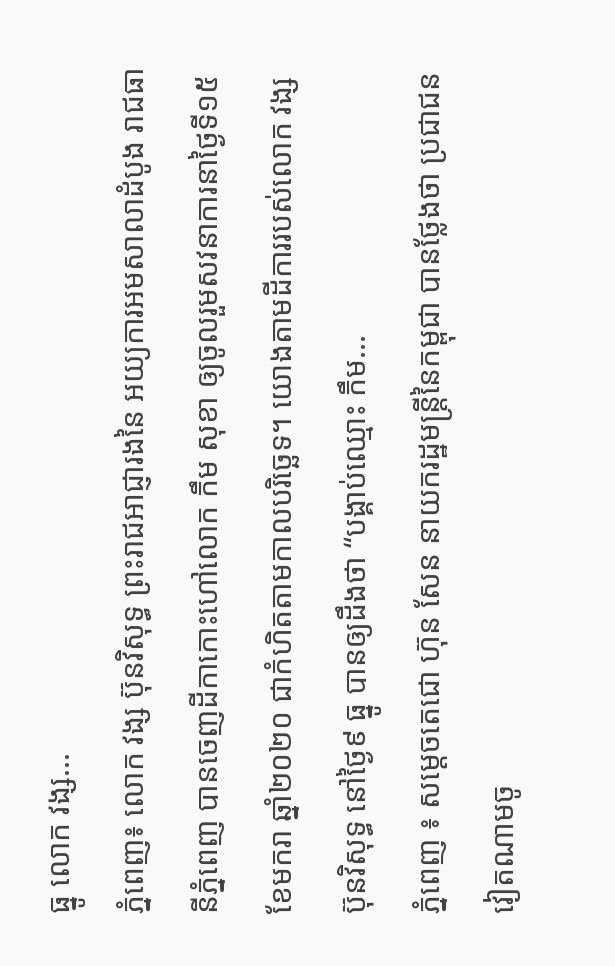ធ្នូ លោក វង្ស...
ភ្នំពេញ៖ លោក វង្ស ប៊ុនវិសុទ្ធ ព្រះរាជអាជ្ញារងនៃ អយ្យការអមសាលាដំបូង រាជធានីភ្នំពេញ បានចេញដីកាកោះហៅលោក កឹម សុខា ឲ្យចូលរួមសវនាការនាថ្ងៃទី១៥ ខែមករា ឆ្នាំ២០២០ ជាកំហិតតាមកាលបរិច្ឆេទ។ យោងតាមដីការរបស់លោក វង្ស ប៊ុនវិសុទ្ធ នៅថ្ងៃ៩ ធ្នូ បានឲ្យដឹងថា “បង្គាប់ឈ្មោះ កឹម...
ភ្នំពេញ ៖ សម្ដេចតេជោ ហ៊ុន សែន នាយករដ្ឋមន្ដ្រីនៃកម្ពុជា បានថ្លែងថា ប្រជាជនវៀតណាមចូ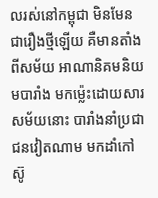លរស់នៅកម្ពុជា មិនមែនជារឿងថ្មីឡើយ គឺមានតាំងពីសម័យ អាណានិគមនិយមបារាំង មកម្ល៉េះដោយសារសម័យនោះ បារាំងនាំប្រជាជនវៀតណាម មកដាំកៅស៊ូ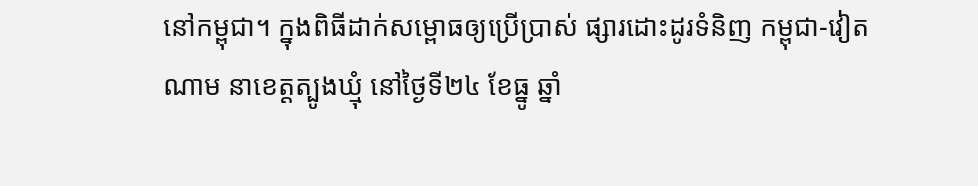នៅកម្ពុជា។ ក្នុងពិធីដាក់សម្ពោធឲ្យប្រើប្រាស់ ផ្សារដោះដូរទំនិញ កម្ពុជា-វៀតណាម នាខេត្តត្បូងឃ្មុំ នៅថ្ងៃទី២៤ ខែធ្នូ ឆ្នាំ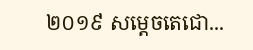២០១៩ សម្ដេចតេជោ...